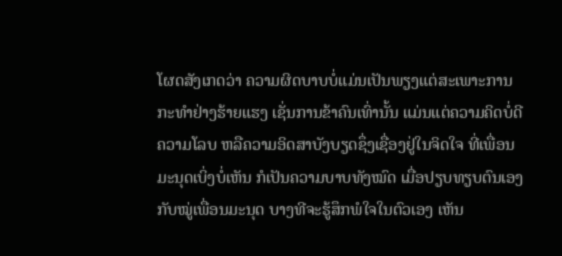ໂຜດສັງເກດວ່າ ຄວາມຜິດບາບບໍ່ແມ່ນເປັນພຽງແຕ່ສະເພາະການ ກະທຳຢ່າງຮ້າຍແຮງ ເຊັ່ນການຂ້າຄົນເທົ່ານັ້ນ ແມ່ນແຕ່ຄວາມຄິດບໍ່ດີ ຄວາມໂລບ ຫລືຄວາມອິດສາບັງບຽດຊຶ່ງເຊື່ອງຢູ່ໃນຈິດໃຈ ທີ່ເພື່ອນມະນຸດເບິ່ງບໍ່ເຫັນ ກໍເປັນຄວາມບາບທັງໝົດ ເມື່ອປຽບທຽບຕົນເອງກັບໝູ່ເພື່ອນມະນຸດ ບາງທີຈະຮູ້ສຶກພໍໃຈໃນຕົວເອງ ເຫັນ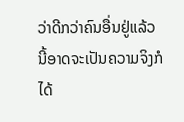ວ່າດີກວ່າຄົນອື່ນຢູ່ແລ້ວ ນີ້ອາດຈະເປັນຄວາມຈິງກໍໄດ້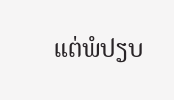ແຕ່ພໍປຽບ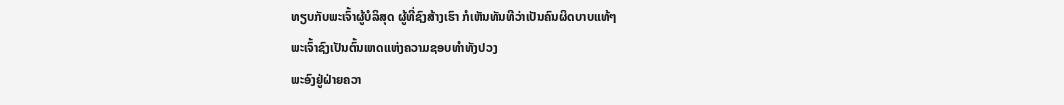ທຽບກັບພະເຈົ້າຜູ້ບໍລິສຸດ ຜູ້ທີ່ຊົງສ້າງເຮົາ ກໍເຫັນທັນທີວ່າເປັນຄົນຜິດບາບແທ້ໆ
ພະເຈົ້າຊົງເປັນຕົ້ນເຫດແຫ່ງຄວາມຊອບທຳທັງປວງ
ພະອົງຢູ່ຝ່າຍຄວາ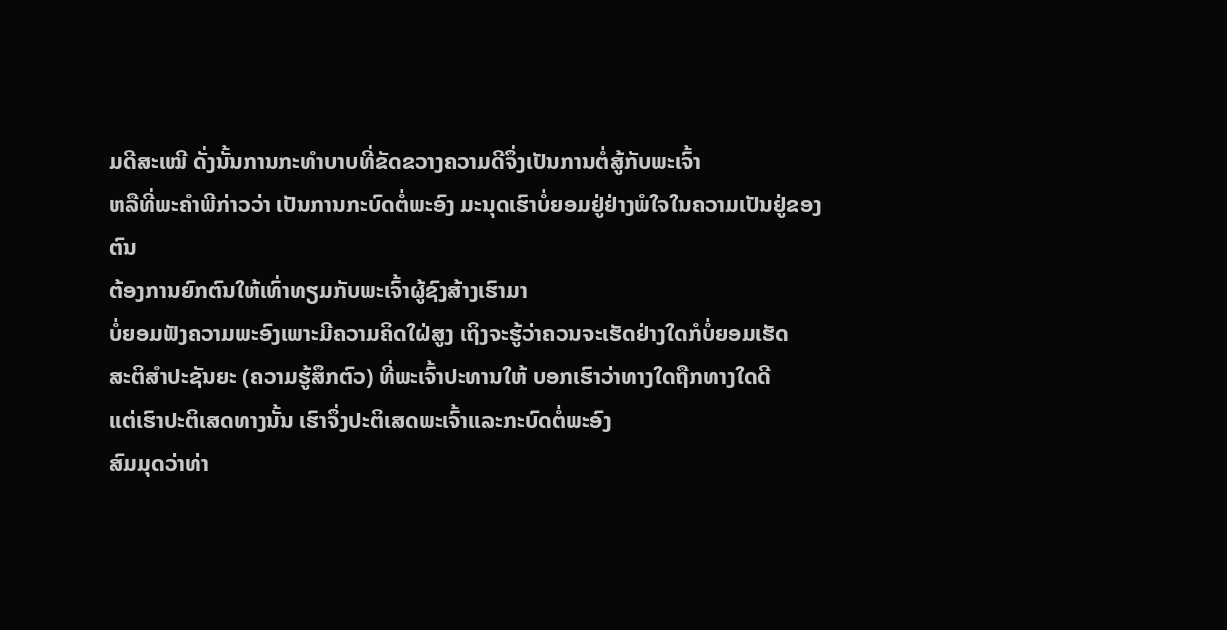ມດີສະເໝີ ດັ່ງນັ້ນການກະທຳບາບທີ່ຂັດຂວາງຄວາມດີຈຶ່ງເປັນການຕໍ່ສູ້ກັບພະເຈົ້າ
ຫລືທີ່ພະຄຳພີກ່າວວ່າ ເປັນການກະບົດຕໍ່ພະອົງ ມະນຸດເຮົາບໍ່ຍອມຢູ່ຢ່າງພໍໃຈໃນຄວາມເປັນຢູ່ຂອງຕົນ
ຕ້ອງການຍົກຕົນໃຫ້ເທົ່າທຽມກັບພະເຈົ້າຜູ້ຊົງສ້າງເຮົາມາ
ບໍ່ຍອມຟັງຄວາມພະອົງເພາະມີຄວາມຄິດໃຝ່ສູງ ເຖິງຈະຮູ້ວ່າຄວນຈະເຮັດຢ່າງໃດກໍບໍ່ຍອມເຮັດ
ສະຕິສຳປະຊັນຍະ (ຄວາມຮູ້ສຶກຕົວ) ທີ່ພະເຈົ້າປະທານໃຫ້ ບອກເຮົາວ່າທາງໃດຖືກທາງໃດດີ
ແຕ່ເຮົາປະຕິເສດທາງນັ້ນ ເຮົາຈຶ່ງປະຕິເສດພະເຈົ້າແລະກະບົດຕໍ່ພະອົງ
ສົມມຸດວ່າທ່າ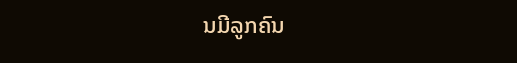ນມີລູກຄົນ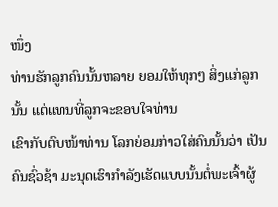ໜຶ່ງ
ທ່ານຮັກລູກຄົນນັ້ນຫລາຍ ຍອມໃຫ້ທຸກໆ ສິ່ງແກ່ລູກນັ້ນ ແຕ່ແທນທີ່ລູກຈະຂອບໃຈທ່ານ
ເຂົາກັບຕົບໜ້າທ່ານ ໂລກຍ່ອມກ່າວໃສ່ຄົນນັ້ນວ່າ ເປັນຄົນຊົ່ວຊ້າ ມະນຸດເຮົາກຳລັງເຮັດແບບນັ້ນຕໍ່ພະເຈົ້າຜູ້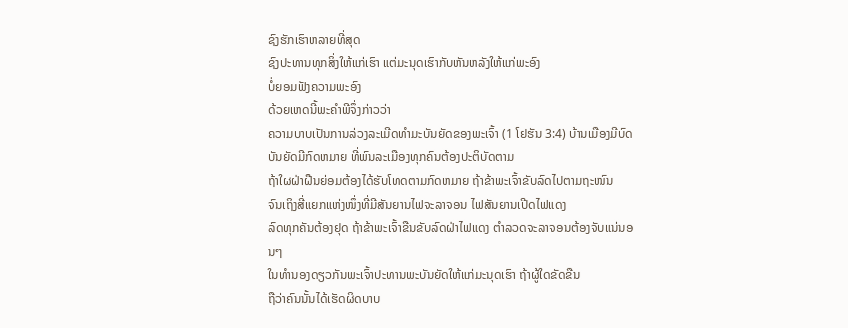ຊົງຮັກເຮົາຫລາຍທີ່ສຸດ
ຊົງປະທານທຸກສິ່ງໃຫ້ແກ່ເຮົາ ແຕ່ມະນຸດເຮົາກັບຫັນຫລັງໃຫ້ແກ່ພະອົງ
ບໍ່ຍອມຟັງຄວາມພະອົງ
ດ້ວຍເຫດນີ້ພະຄຳພີຈຶ່ງກ່າວວ່າ
ຄວາມບາບເປັນການລ່ວງລະເມີດທຳມະບັນຍັດຂອງພະເຈົ້າ (1 ໂຢຮັນ 3:4) ບ້ານເມືອງມີບົດບັນຍັດມີກົດຫມາຍ ທີ່ພົນລະເມືອງທຸກຄົນຕ້ອງປະຕິບັດຕາມ
ຖ້າໃຜຝ່າຝືນຍ່ອມຕ້ອງໄດ້ຮັບໂທດຕາມກົດຫມາຍ ຖ້າຂ້າພະເຈົ້າຂັບລົດໄປຕາມຖະໜົນ
ຈົນເຖິງສີ່ແຍກແຫ່ງໜຶ່ງທີ່ມີສັນຍານໄຟຈະລາຈອນ ໄຟສັນຍານເປີດໄຟແດງ
ລົດທຸກຄັນຕ້ອງຢຸດ ຖ້າຂ້າພະເຈົ້າຂືນຂັບລົດຝ່າໄຟແດງ ຕຳລວດຈະລາຈອນຕ້ອງຈັບແນ່ນອນໆ
ໃນທຳນອງດຽວກັນພະເຈົ້າປະທານພະບັນຍັດໃຫ້ແກ່ມະນຸດເຮົາ ຖ້າຜູ້ໃດຂັດຂືນ
ຖືວ່າຄົນນັ້ນໄດ້ເຮັດຜິດບາບ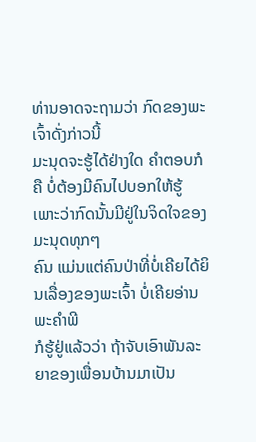ທ່ານອາດຈະຖາມວ່າ ກົດຂອງພະເຈົ້າດັ່ງກ່າວນີ້
ມະນຸດຈະຮູ້ໄດ້ຢ່າງໃດ ຄຳຕອບກໍຄື ບໍ່ຕ້ອງມີຄົນໄປບອກໃຫ້ຮູ້ ເພາະວ່າກົດນັ້ນມີຢູ່ໃນຈິດໃຈຂອງມະນຸດທຸກໆ
ຄົນ ແມ່ນແຕ່ຄົນປ່າທີ່ບໍ່ເຄີຍໄດ້ຍິນເລື່ອງຂອງພະເຈົ້າ ບໍ່ເຄີຍອ່ານພະຄຳພີ
ກໍຮູ້ຢູ່ແລ້ວວ່າ ຖ້າຈັບເອົາພັນລະຍາຂອງເພື່ອນບ້ານມາເປັນ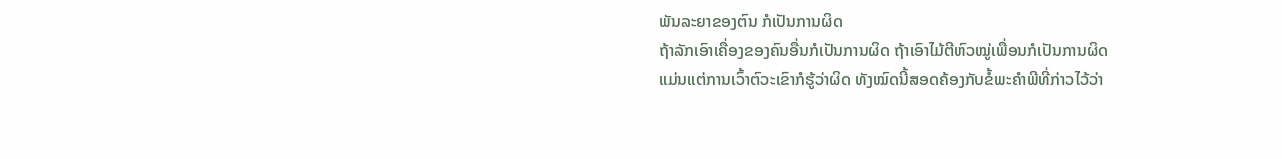ພັນລະຍາຂອງຕົນ ກໍເປັນການຜິດ
ຖ້າລັກເອົາເຄື່ອງຂອງຄົນອື່ນກໍເປັນການຜິດ ຖ້າເອົາໄມ້ຕີຫົວໝູ່ເພື່ອນກໍເປັນການຜິດ
ແມ່ນແຕ່ການເວົ້າຕົວະເຂົາກໍຮູ້ວ່າຜິດ ທັງໝົດນີ້ສອດຄ້ອງກັບຂໍ້ພະຄຳພີທີ່ກ່າວໄວ້ວ່າ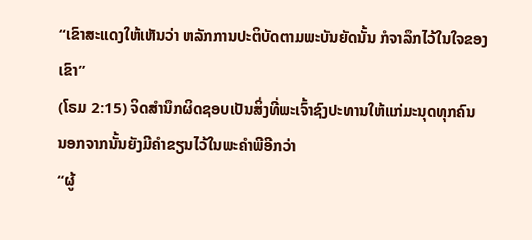“ເຂົາສະແດງໃຫ້ເຫັນວ່າ ຫລັກການປະຕິບັດຕາມພະບັນຍັດນັ້ນ ກໍຈາລຶກໄວ້ໃນໃຈຂອງເຂົາ”
(ໂຣມ 2:15) ຈິດສຳນຶກຜິດຊອບເປັນສິ່ງທີ່ພະເຈົ້າຊົງປະທານໃຫ້ແກ່ມະນຸດທຸກຄົນ
ນອກຈາກນັ້ນຍັງມີຄຳຂຽນໄວ້ໃນພະຄຳພີອີກວ່າ
“ຜູ້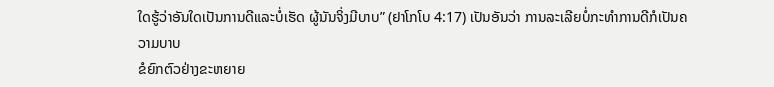ໃດຮູ້ວ່າອັນໃດເປັນການດີແລະບໍ່ເຮັດ ຜູ້ນັນຈິ່ງມີບາບ” (ຢາໂກໂບ 4:17) ເປັນອັນວ່າ ການລະເລີຍບໍ່ກະທຳການດີກໍເປັນຄວາມບາບ
ຂໍຍົກຕົວຢ່າງຂະຫຍາຍ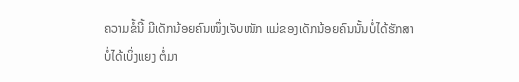ຄວາມຂໍ້ນີ້ ມີເດັກນ້ອຍຄົນໜຶ່ງເຈັບໜັກ ແມ່ຂອງເດັກນ້ອຍຄົນນັ້ນບໍ່ໄດ້ຮັກສາ
ບໍ່ໄດ້ເບິ່ງແຍງ ຕໍ່ມາ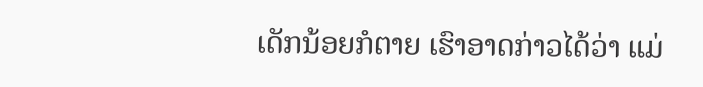ເດັກນ້ອຍກໍຕາຍ ເຮົາອາດກ່າວໄດ້ວ່າ ແມ່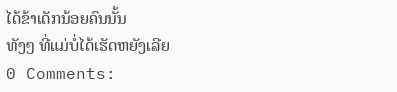ໄດ້ຂ້າເດັກນ້ອຍຄົນນັ້ນ
ທັງໆ ທີ່ແມ່ບໍ່ໄດ້ເຮັດຫຍັງເລີຍ
0 Comments: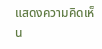แสดงความคิดเห็น